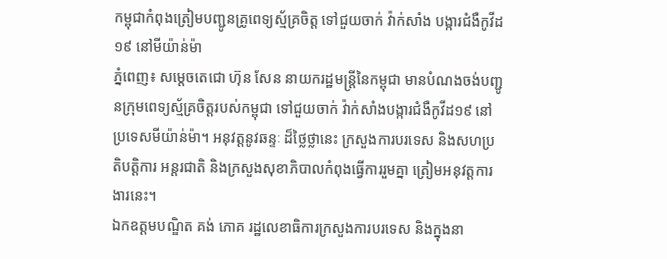កម្ពុជាកំពុងត្រៀមបញ្ជូនគ្រូពេទ្យស្ម័គ្រចិត្ត ទៅជួយចាក់ វ៉ាក់សាំង បង្ការជំងឺកូវីដ១៩ នៅមីយ៉ាន់ម៉ា
ភ្នំពេញ៖ សម្តេចតេជោ ហ៊ុន សែន នាយករដ្ឋមន្ត្រីនៃកម្ពុជា មានបំណងចង់បញ្ជូនក្រុមពេទ្យស្ម័គ្រចិត្តរបស់កម្ពុជា ទៅជួយចាក់ វ៉ាក់សាំងបង្ការជំងឺកូវីដ១៩ នៅប្រទេសមីយ៉ាន់ម៉ា។ អនុវត្តនូវឆន្ទៈ ដ៏ថ្លៃថ្លានេះ ក្រសួងការបរទេស និងសហប្រតិបត្តិការ អន្តរជាតិ និងក្រសួងសុខាភិបាលកំពុងធ្វើការរួមគ្នា ត្រៀមអនុវត្តការងារនេះ។
ឯកឧត្តមបណ្ឌិត គង់ ភោគ រដ្ឋលេខាធិការក្រសួងការបរទេស និងក្នុងនា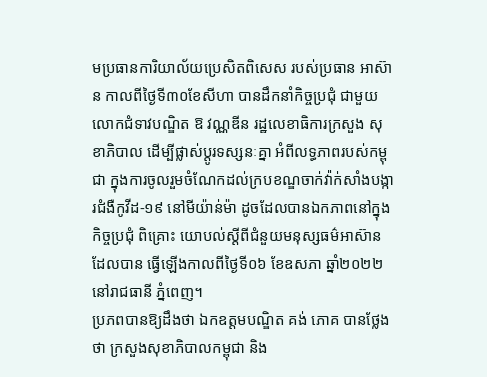មប្រធានការិយាល័យប្រេសិតពិសេស របស់ប្រធាន អាស៊ាន កាលពីថ្ងៃទី៣០ខែសីហា បានដឹកនាំកិច្ចប្រជុំ ជាមួយ លោកជំទាវបណ្ឌិត ឱ វណ្ណឌីន រដ្ឋលេខាធិការក្រសួង សុខាភិបាល ដើម្បីផ្លាស់ប្ដូរទស្សនៈគ្នា អំពីលទ្ធភាពរបស់កម្ពុជា ក្នុងការចូលរួមចំណែកដល់ក្របខណ្ឌចាក់វ៉ាក់សាំងបង្ការជំងឺកូវីដ-១៩ នៅមីយ៉ាន់ម៉ា ដូចដែលបានឯកភាពនៅក្នុងកិច្ចប្រជុំ ពិគ្រោះ យោបល់ស្ដីពីជំនួយមនុស្សធម៌អាស៊ាន ដែលបាន ធ្វើឡើងកាលពីថ្ងៃទី០៦ ខែឧសភា ឆ្នាំ២០២២ នៅរាជធានី ភ្នំពេញ។
ប្រភពបានឱ្យដឹងថា ឯកឧត្តមបណ្ឌិត គង់ ភោគ បានថ្លែងថា ក្រសួងសុខាភិបាលកម្ពុជា និង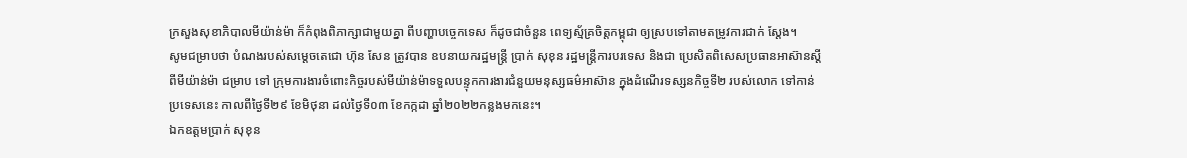ក្រសួងសុខាភិបាលមីយ៉ាន់ម៉ា ក៏កំពុងពិភាក្សាជាមួយគ្នា ពីបញ្ហាបច្ចេកទេស ក៏ដូចជាចំនួន ពេទ្យស្ម័គ្រចិត្តកម្ពុជា ឲ្យស្របទៅតាមតម្រូវការជាក់ ស្តែង។
សូមជម្រាបថា បំណងរបស់សម្តេចតេជោ ហ៊ុន សែន ត្រូវបាន ឧបនាយករដ្ឋមន្ត្រី ប្រាក់ សុខុន រដ្ឋមន្ត្រីការបរទេស និងជា ប្រេសិតពិសេសប្រធានអាស៊ានស្តីពីមីយ៉ាន់ម៉ា ជម្រាប ទៅ ក្រុមការងារចំពោះកិច្ចរបស់មីយ៉ាន់ម៉ាទទួលបន្ទុកការងារជំនួយមនុស្សធម៌អាស៊ាន ក្នុងដំណើរទស្សនកិច្ចទី២ របស់លោក ទៅកាន់ប្រទេសនេះ កាលពីថ្ងៃទី២៩ ខែមិថុនា ដល់ថ្ងៃទី០៣ ខែកក្កដា ឆ្នាំ២០២២កន្លងមកនេះ។
ឯកឧត្តមប្រាក់ សុខុន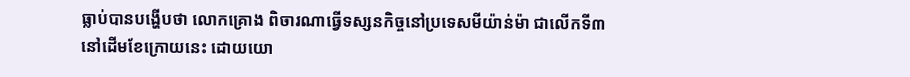ធ្លាប់បានបង្ហើបថា លោកគ្រោង ពិចារណាធ្វើទស្សនកិច្ចនៅប្រទេសមីយ៉ាន់ម៉ា ជាលើកទី៣ នៅដើមខែក្រោយនេះ ដោយយោ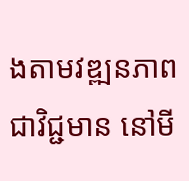ងតាមវឌ្ឍនភាពជាវិជ្ជមាន នៅមី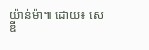យ៉ាន់ម៉ា៕ ដោយ៖ សេឌី